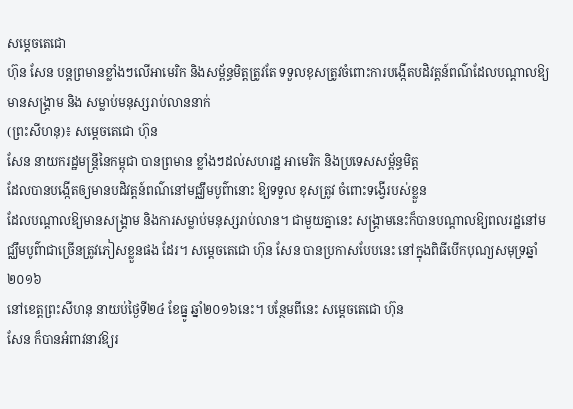សម្តេចតេជោ
ហ៊ុន សែន បន្តព្រមានខ្លាំងៗលើអាមេរិក និងសម្ព័ន្ធមិត្តត្រូវតែ ទទួលខុសត្រូវចំពោះការបង្កើតបដិវត្តន៍ពណ៌ដែលបណ្តាលឱ្យមានសង្រ្គាម និង សម្លាប់មនុស្សរាប់លាននាក់
(ព្រះសីហនុ)៖ សម្តេចតេជោ ហ៊ុន
សែន នាយករដ្ឋមន្រ្តីនៃកម្ពុជា បានព្រមាន ខ្លាំងៗដល់សហរដ្ឋ អាមេរិក និងប្រទេសសម្ព័ន្ធមិត្ត
ដែលបានបង្កើតឲ្យមានបដិវត្តន៍ពណ៌នៅមជ្ឈឹមបូព៌ានោះ ឱ្យទទួល ខុសត្រូវ ចំពោះទង្វើរបស់ខ្លួន
ដែលបណ្តាលឱ្យមានសង្គ្រាម និងការសម្លាប់មនុស្សរាប់លាន។ ជាមួយគ្នានេះ សង្រ្គាមនេះក៏បានបណ្តាលឱ្យពលរដ្ឋនៅមជ្ឈឹមបូព៌ាជាច្រើនត្រូវភៀសខ្លួនផង ដែរ។ សម្តេចតេជោ ហ៊ុន សែន បានប្រកាសបែបនេះ នៅក្នុងពិធីបើកបុណ្យសមុទ្រឆ្នាំ២០១៦
នៅខេត្តព្រះសីហនុ នាយប់ថ្ងៃទី២៤ ខែធ្នូ ឆ្នាំ២០១៦នេះ។ បន្ថែមពីនេះ សម្តេចតេជោ ហ៊ុន
សែន ក៏បានអំពាវនាវឱ្យរ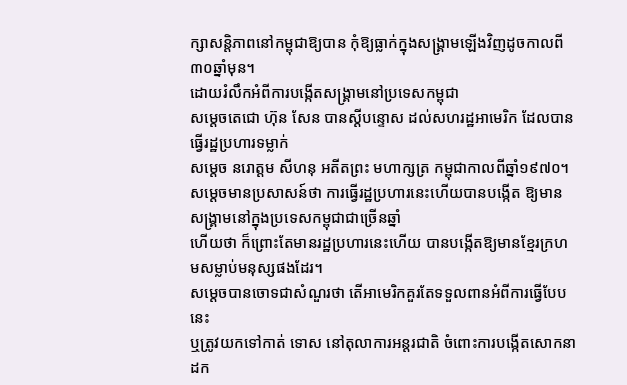ក្សាសន្តិភាពនៅកម្ពុជាឱ្យបាន កុំឱ្យធ្លាក់ក្នុងសង្រ្គាមឡើងវិញដូចកាលពី
៣០ឆ្នាំមុន។
ដោយរំលឹកអំពីការបង្កើតសង្រ្គាមនៅប្រទេសកម្ពុជា
សម្តេចតេជោ ហ៊ុន សែន បានស្តីបន្ទោស ដល់សហរដ្ឋអាមេរិក ដែលបានធ្វើរដ្ឋប្រហារទម្លាក់
សម្តេច នរោត្តម សីហនុ អតីតព្រះ មហាក្សត្រ កម្ពុជាកាលពីឆ្នាំ១៩៧០។
សម្តេចមានប្រសាសន៍ថា ការធ្វើរដ្ឋប្រហារនេះហើយបានបង្កើត ឱ្យមាន សង្គ្រាមនៅក្នុងប្រទេសកម្ពុជាជាច្រើនឆ្នាំ
ហើយថា ក៏ព្រោះតែមានរដ្ឋប្រហារនេះហើយ បានបង្កើតឱ្យមានខ្មែរក្រហមសម្លាប់មនុស្សផងដែរ។
សម្តេចបានចោទជាសំណួរថា តើអាមេរិកគួរតែទទួលពានអំពីការធ្វើបែបនេះ
ឬត្រូវយកទៅកាត់ ទោស នៅតុលាការអន្តរជាតិ ចំពោះការបង្កើតសោកនាដក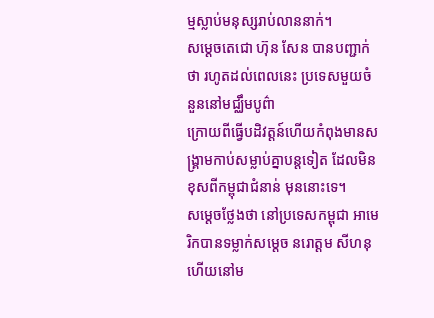ម្មស្លាប់មនុស្សរាប់លាននាក់។
សម្តេចតេជោ ហ៊ុន សែន បានបញ្ជាក់ថា រហូតដល់ពេលនេះ ប្រទេសមួយចំនួននៅមជ្ឈឹមបូព៌ា
ក្រោយពីធ្វើបដិវត្តន៍ហើយកំពុងមានសង្រ្គាមកាប់សម្លាប់គ្នាបន្តទៀត ដែលមិនខុសពីកម្ពុជាជំនាន់ មុននោះទេ។
សម្តេចថ្លែងថា នៅប្រទេសកម្ពុជា អាមេរិកបានទម្លាក់សម្តេច នរោត្តម សីហនុ ហើយនៅម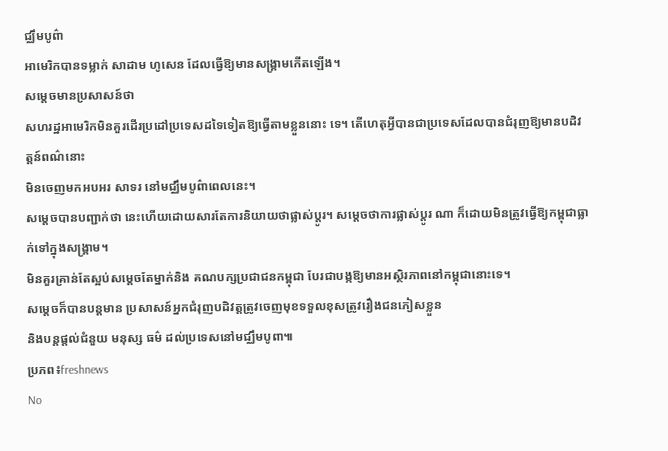ជ្ឈឹមបូព៌ា
អាមេរិកបានទម្លាក់ សាដាម ហូសេន ដែលធ្វើឱ្យមានសង្រ្គាមកើតឡើង។
សម្តេចមានប្រសាសន៍ថា
សហរដ្ឋអាមេរិកមិនគួរដើរប្រដៅប្រទេសដទៃទៀតឱ្យធ្វើតាមខ្លួននោះ ទេ។ តើហេតុអ្វីបានជាប្រទេសដែលបានជំរុញឱ្យមានបដិវត្តន៍ពណ៌នោះ
មិនចេញមកអបអរ សាទរ នៅមជ្ឈឹមបូព៌ាពេលនេះ។
សម្តេចបានបញ្ជាក់ថា នេះហើយដោយសារតែការនិយាយថាផ្លាស់ប្តូរ។ សម្តេចថាការផ្លាស់ប្តូរ ណា ក៏ដោយមិនត្រូវធ្វើឱ្យកម្ពុជាធ្លាក់ទៅក្នុងសង្រ្គាម។
មិនគួរគ្រាន់តែស្អប់សម្តេចតែម្នាក់និង គណបក្សប្រជាជនកម្ពុជា បែរជាបង្កឱ្យមានអស្ថិរភាពនៅកម្ពុជានោះទេ។
សម្តេចក៏បានបន្តមាន ប្រសាសន៍អ្នកជំរុញបដិវត្តត្រូវចេញមុខទទួលខុសត្រូវរឿងជនភៀសខ្លួន
និងបន្តផ្តល់ជំនួយ មនុស្ស ធម៌ ដល់ប្រទេសនៅមជ្ឈឹមបូពា៕
ប្រភព៖freshnews
No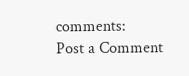comments:
Post a Comment